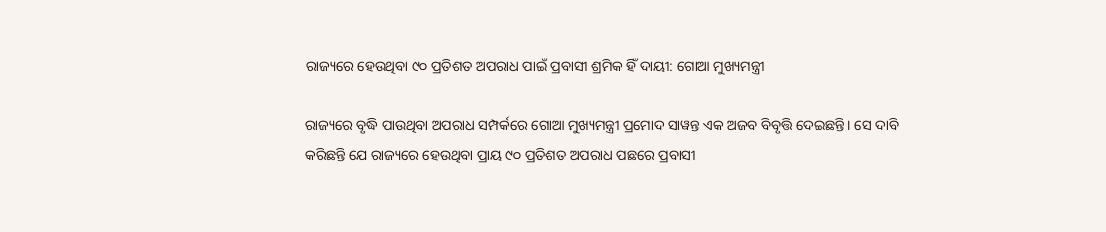ରାଜ୍ୟରେ ହେଉଥିବା ୯୦ ପ୍ରତିଶତ ଅପରାଧ ପାଇଁ ପ୍ରବାସୀ ଶ୍ରମିକ ହିଁ ଦାୟୀ: ଗୋଆ ମୁଖ୍ୟମନ୍ତ୍ରୀ

ରାଜ୍ୟରେ ବୃଦ୍ଧି ପାଉଥିବା ଅପରାଧ ସମ୍ପର୍କରେ ଗୋଆ ମୁଖ୍ୟମନ୍ତ୍ରୀ ପ୍ରମୋଦ ସାୱନ୍ତ ଏକ ଅଜବ ବିବୃତ୍ତି ଦେଇଛନ୍ତି। ସେ ଦାବି କରିଛନ୍ତି ଯେ ରାଜ୍ୟରେ ହେଉଥିବା ପ୍ରାୟ ୯୦ ପ୍ରତିଶତ ଅପରାଧ ପଛରେ ପ୍ରବାସୀ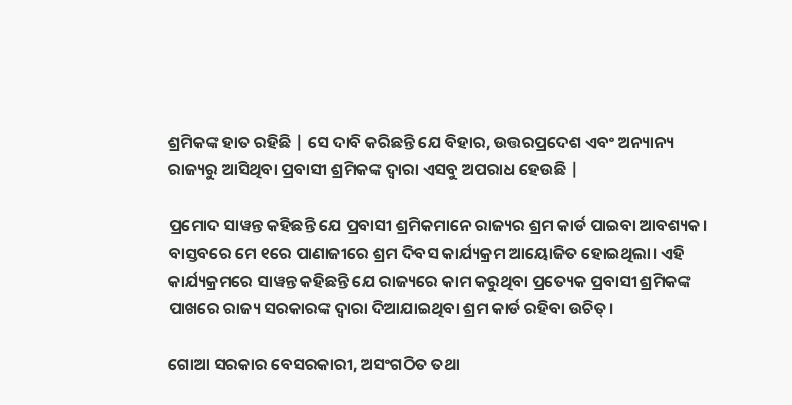ଶ୍ରମିକଙ୍କ ହାତ ରହିଛି | ସେ ଦାବି କରିଛନ୍ତି ଯେ ବିହାର, ଉତ୍ତରପ୍ରଦେଶ ଏବଂ ଅନ୍ୟାନ୍ୟ ରାଜ୍ୟରୁ ଆସିଥିବା ପ୍ରବାସୀ ଶ୍ରମିକଙ୍କ ଦ୍ୱାରା ଏସବୁ ଅପରାଧ ହେଉଛି |

ପ୍ରମୋଦ ସାୱନ୍ତ କହିଛନ୍ତି ଯେ ପ୍ରବାସୀ ଶ୍ରମିକମାନେ ରାଜ୍ୟର ଶ୍ରମ କାର୍ଡ ପାଇବା ଆବଶ୍ୟକ। ବାସ୍ତବରେ ମେ ୧ରେ ପାଣାଜୀରେ ଶ୍ରମ ଦିବସ କାର୍ଯ୍ୟକ୍ରମ ଆୟୋଜିତ ହୋଇଥିଲା। ଏହି କାର୍ଯ୍ୟକ୍ରମରେ ସାୱନ୍ତ କହିଛନ୍ତି ଯେ ରାଜ୍ୟରେ କାମ କରୁଥିବା ପ୍ରତ୍ୟେକ ପ୍ରବାସୀ ଶ୍ରମିକଙ୍କ ପାଖରେ ରାଜ୍ୟ ସରକାରଙ୍କ ଦ୍ୱାରା ଦିଆଯାଇଥିବା ଶ୍ରମ କାର୍ଡ ରହିବା ଉଚିତ୍।

ଗୋଆ ସରକାର ବେସରକାରୀ, ଅସଂଗଠିତ ତଥା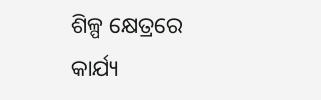ଶିଳ୍ପ କ୍ଷେତ୍ରରେ କାର୍ଯ୍ୟ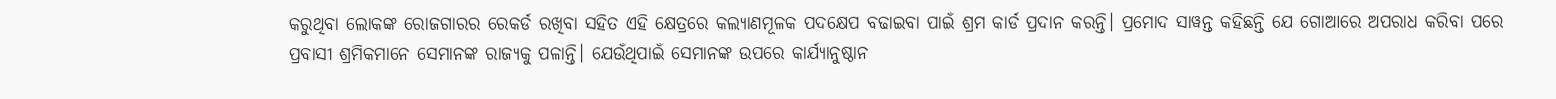କରୁଥିବା ଲୋକଙ୍କ ରୋଜଗାରର ରେକର୍ଡ ରଖିବା ସହିତ ଏହି କ୍ଷେତ୍ରରେ କଲ୍ୟାଣମୂଳକ ପଦକ୍ଷେପ ବଢାଇବା ପାଇଁ ଶ୍ରମ କାର୍ଡ ପ୍ରଦାନ କରନ୍ତି। ପ୍ରମୋଦ ସାୱନ୍ତ କହିଛନ୍ତି ଯେ ଗୋଆରେ ଅପରାଧ କରିବା ପରେ ପ୍ରବାସୀ ଶ୍ରମିକମାନେ ସେମାନଙ୍କ ରାଜ୍ୟକୁ ପଳାନ୍ତି। ଯେଉଁଥିପାଇଁ ସେମାନଙ୍କ ଉପରେ କାର୍ଯ୍ୟାନୁଷ୍ଠାନ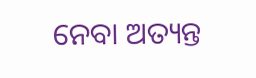ନେବା ଅତ୍ୟନ୍ତ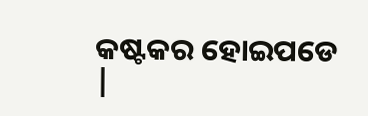କଷ୍ଟକର ହୋଇପଡେ |